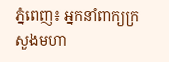ភ្នំពេញ៖ អ្នកនាំពាក្យក្រសួងមហា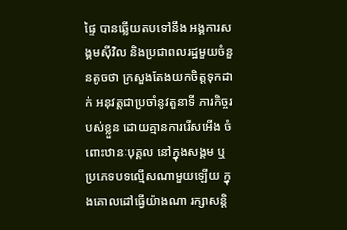ផ្ទៃ បានឆ្លើយតបទៅនឹង អង្គការសង្គមស៊ីវិល និងប្រជាពលរដ្ឋមួយចំនួនតូចថា ក្រសួងតែងយកចិត្តទុកដាក់ អនុវត្តជាប្រចាំនូវតួនាទី ភារកិច្ចរបស់ខ្លួន ដោយគ្មានការរើសអើង ចំពោះឋានៈបុគ្គល នៅក្នុងសង្គម ឬប្រភេទបទល្មើសណាមួយឡើយ ក្នុងគោលដៅធ្វើយ៉ាងណា រក្សាសន្តិ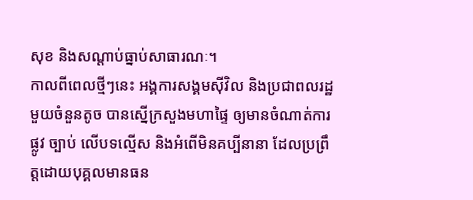សុខ និងសណ្តាប់ធ្នាប់សាធារណៈ។
កាលពីពេលថ្មីៗនេះ អង្គការសង្គមស៊ីវិល និងប្រជាពលរដ្ឋមួយចំនួនតូច បានស្នើក្រសួងមហាផ្ទៃ ឲ្យមានចំណាត់ការផ្លូវ ច្បាប់ លើបទល្មើស និងអំពើមិនគប្បីនានា ដែលប្រព្រឹត្តដោយបុគ្គលមានធន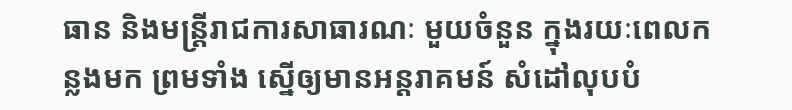ធាន និងមន្ដ្រីរាជការសាធារណៈ មួយចំនួន ក្នុងរយៈពេលកន្លងមក ព្រមទាំង ស្នើឲ្យមានអន្ដរាគមន៍ សំដៅលុបបំ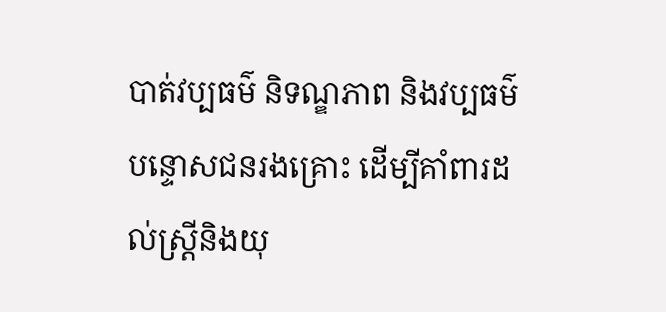បាត់វប្បធម៌ និទណ្ឌភាព និងវប្បធម៌បន្ទោសជនរងគ្រោះ ដើម្បីគាំពារដល់ស្ដ្រីនិងយុ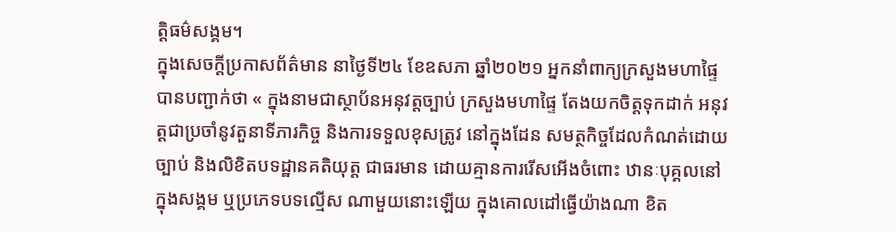ត្តិធម៌សង្គម។
ក្នុងសេចក្ដីប្រកាសព័ត៌មាន នាថ្ងៃទី២៤ ខែឧសភា ឆ្នាំ២០២១ អ្នកនាំពាក្យក្រសួងមហាផ្ទៃ បានបញ្ជាក់ថា « ក្នុងនាមជាស្ថាប័នអនុវត្តច្បាប់ ក្រសួងមហាផ្ទៃ តែងយកចិត្តទុកដាក់ អនុវត្តជាប្រចាំនូវតួនាទីភារកិច្ច និងការទទួលខុសត្រូវ នៅក្នុងដែន សមត្ថកិច្ចដែលកំណត់ដោយច្បាប់ និងលិខិតបទដ្ឋានគតិយុត្ត ជាធរមាន ដោយគ្មានការរើសអើងចំពោះ ឋានៈបុគ្គលនៅក្នុងសង្គម ឬប្រភេទបទល្មើស ណាមួយនោះឡើយ ក្នុងគោលដៅធ្វើយ៉ាងណា ខិត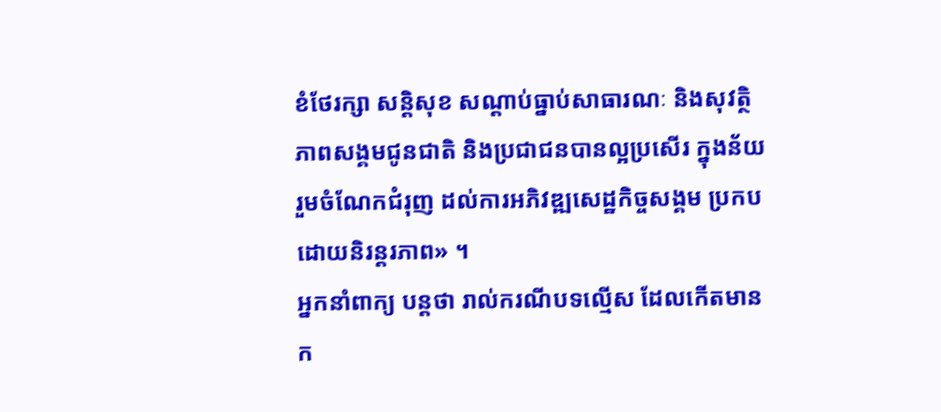ខំថែរក្សា សន្តិសុខ សណ្តាប់ធ្នាប់សាធារណៈ និងសុវត្ថិភាពសង្គមជូនជាតិ និងប្រជាជនបានល្អប្រសើរ ក្នុងន័យ រួមចំណែកជំរុញ ដល់ការអភិវឌ្ឍសេដ្ឋកិច្ចសង្គម ប្រកបដោយនិរន្តរភាព» ។
អ្នកនាំពាក្យ បន្ដថា រាល់ករណីបទល្មើស ដែលកើតមានក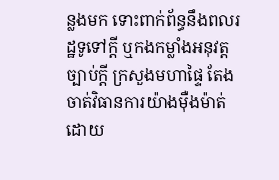ន្លងមក ទោះពាក់ព័ន្ធនឹងពលរដ្ឋទូទៅក្តី ឬកងកម្លាំងអនុវត្ត ច្បាប់ក្តី ក្រសួងមហាផ្ទៃ តែងចាត់វិធានការយ៉ាងម៉ឺងម៉ាត់ ដោយ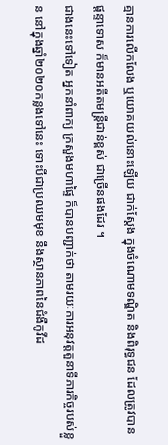គ្មានការលើកលែង ឬយោគយល់នោះឡើយ ជាក់ស្ដែង ក្នុងចំណោមទណ្ឌិត និងពិរុទ្ធជន ដែលត្រូវបានផ្តន្ទាទោស ក៏មានអតីតមន្ត្រីជាន់ខ្ពស់ ជាច្រើនផងដែរ ។
ជាងនេះទៅទៀត អ្នកនាំពាក្យ ក្រសួងមហាផ្ទៃ ក៏បានបញ្ជាក់ថា តាមរយៈការអនុវត្តតួនាទីភារកិច្ចរបស់ខ្លួន នៅក្នុងឆ្នាំ២០២០កន្លងទៅនេះ ទោះបីជាប្រឈមមុខ នឹងស្ថានភាពនៃជំងឺកូវីដ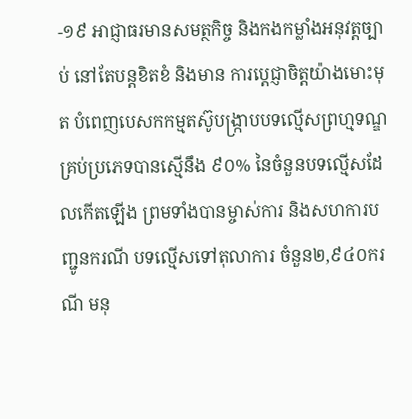-១៩ អាជ្ញាធរមានសមត្ថកិច្ច និងកងកម្លាំងអនុវត្តច្បាប់ នៅតែបន្តខិតខំ និងមាន ការប្តេជ្ញាចិត្តយ៉ាងមោះមុត បំពេញបេសកកម្មតស៊ូបង្ក្រាបបទល្មើសព្រហ្មទណ្ឌគ្រប់ប្រភេទបានស្មើនឹង ៩០% នៃចំនួនបទល្មើសដែលកើតឡើង ព្រមទាំងបានម្ចាស់ការ និងសហការបញ្ជូនករណី បទល្មើសទៅតុលាការ ចំនួន២,៩៤០ករណី មនុ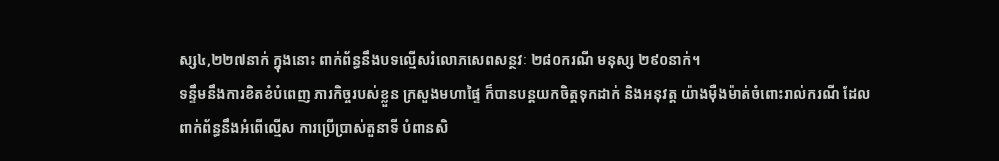ស្ស៤,២២៧នាក់ ក្នុងនោះ ពាក់ព័ន្ធនឹងបទល្មើសរំលោភសេពសន្ថវៈ ២៨០ករណី មនុស្ស ២៩០នាក់។
ទន្ទឹមនឹងការខិតខំបំពេញ ភារកិច្ចរបស់ខ្លួន ក្រសួងមហាផ្ទៃ ក៏បានបន្តយកចិត្តទុកដាក់ និងអនុវត្ត យ៉ាងម៉ឺងម៉ាត់ចំពោះរាល់ករណី ដែលពាក់ព័ន្ធនឹងអំពើល្មើស ការប្រើប្រាស់តួនាទី បំពានសិ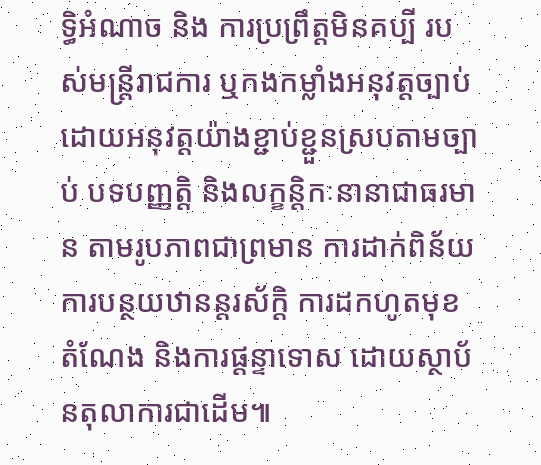ទ្ធិអំណាច និង ការប្រព្រឹត្តមិនគប្បី របស់មន្ត្រីរាជការ ឬកងកម្លាំងអនុវត្តច្បាប់ ដោយអនុវត្តយ៉ាងខ្ជាប់ខ្ជួនស្របតាមច្បាប់ បទបញ្ញត្តិ និងលក្ខន្តិកៈនានាជាធរមាន តាមរូបភាពជាព្រមាន ការដាក់ពិន័យ ការបន្ថយឋានន្តរស័ក្តិ ការដកហូតមុខតំណែង និងការផ្តន្ទាទោស ដោយស្ថាប័នតុលាការជាដើម៕